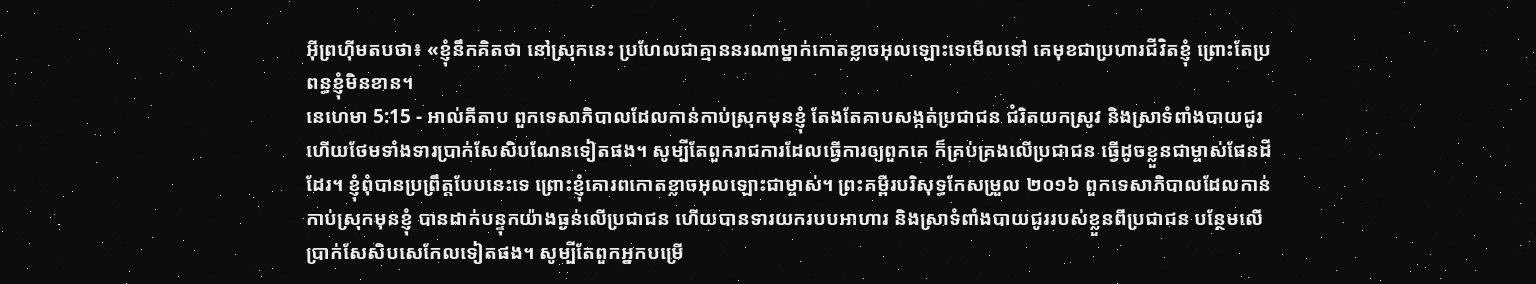អ៊ីព្រហ៊ីមតបថា៖ «ខ្ញុំនឹកគិតថា នៅស្រុកនេះ ប្រហែលជាគ្មាននរណាម្នាក់កោតខ្លាចអុលឡោះទេមើលទៅ គេមុខជាប្រហារជីវិតខ្ញុំ ព្រោះតែប្រពន្ធខ្ញុំមិនខាន។
នេហេមា 5:15 - អាល់គីតាប ពួកទេសាភិបាលដែលកាន់កាប់ស្រុកមុនខ្ញុំ តែងតែគាបសង្កត់ប្រជាជន ជំរិតយកស្រូវ និងស្រាទំពាំងបាយជូរ ហើយថែមទាំងទារប្រាក់សែសិបណែនទៀតផង។ សូម្បីតែពួករាជការដែលធ្វើការឲ្យពួកគេ ក៏គ្រប់គ្រងលើប្រជាជន ធ្វើដូចខ្លួនជាម្ចាស់ផែនដីដែរ។ ខ្ញុំពុំបានប្រព្រឹត្តបែបនេះទេ ព្រោះខ្ញុំគោរពកោតខ្លាចអុលឡោះជាម្ចាស់។ ព្រះគម្ពីរបរិសុទ្ធកែសម្រួល ២០១៦ ពួកទេសាភិបាលដែលកាន់កាប់ស្រុកមុនខ្ញុំ បានដាក់បន្ទុកយ៉ាងធ្ងន់លើប្រជាជន ហើយបានទារយករបបអាហារ និងស្រាទំពាំងបាយជូររបស់ខ្លួនពីប្រជាជន បន្ថែមលើប្រាក់សែសិបសេកែលទៀតផង។ សូម្បីតែពួកអ្នកបម្រើ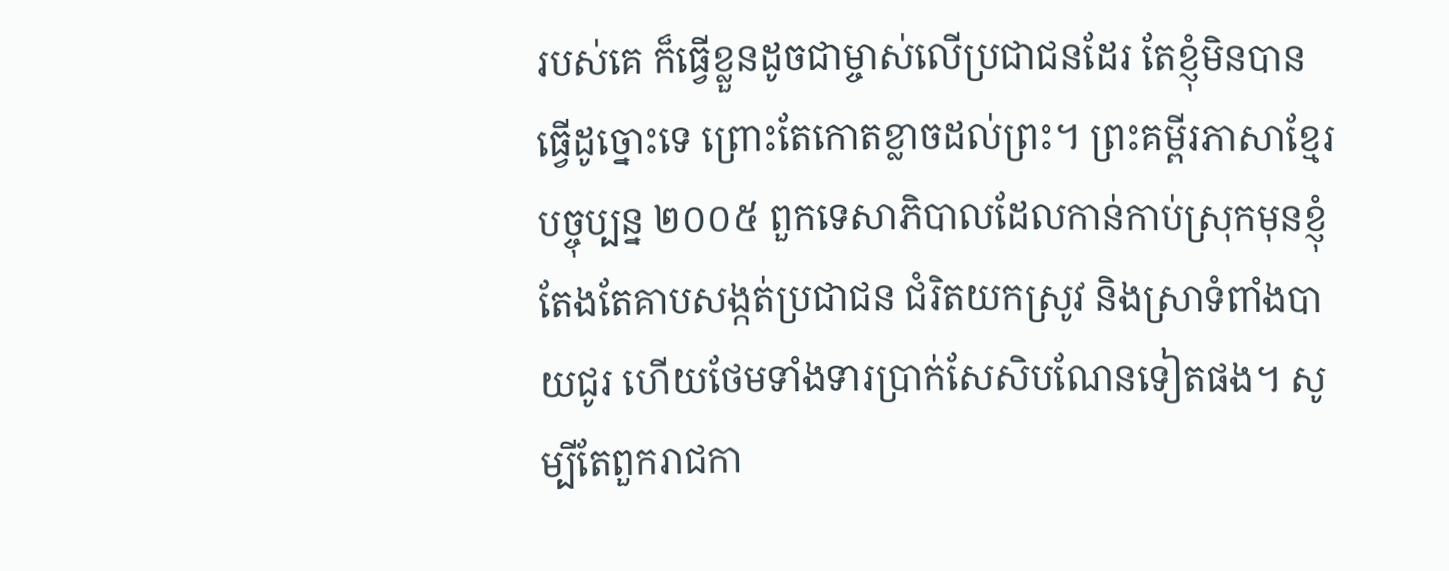របស់គេ ក៏ធ្វើខ្លួនដូចជាម្ចាស់លើប្រជាជនដែរ តែខ្ញុំមិនបានធ្វើដូច្នោះទេ ព្រោះតែកោតខ្លាចដល់ព្រះ។ ព្រះគម្ពីរភាសាខ្មែរបច្ចុប្បន្ន ២០០៥ ពួកទេសាភិបាលដែលកាន់កាប់ស្រុកមុនខ្ញុំ តែងតែគាបសង្កត់ប្រជាជន ជំរិតយកស្រូវ និងស្រាទំពាំងបាយជូរ ហើយថែមទាំងទារប្រាក់សែសិបណែនទៀតផង។ សូម្បីតែពួករាជកា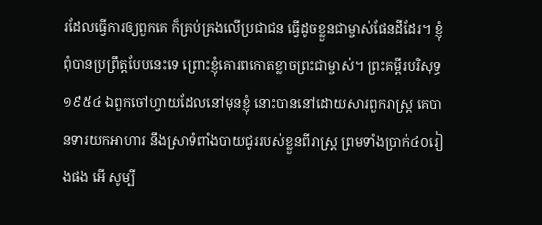រដែលធ្វើការឲ្យពួកគេ ក៏គ្រប់គ្រងលើប្រជាជន ធ្វើដូចខ្លួនជាម្ចាស់ផែនដីដែរ។ ខ្ញុំពុំបានប្រព្រឹត្តបែបនេះទេ ព្រោះខ្ញុំគោរពកោតខ្លាចព្រះជាម្ចាស់។ ព្រះគម្ពីរបរិសុទ្ធ ១៩៥៤ ឯពួកចៅហ្វាយដែលនៅមុនខ្ញុំ នោះបាននៅដោយសារពួករាស្ត្រ គេបានទារយកអាហារ នឹងស្រាទំពាំងបាយជូររបស់ខ្លួនពីរាស្ត្រ ព្រមទាំងប្រាក់៤០រៀងផង អើ សូម្បី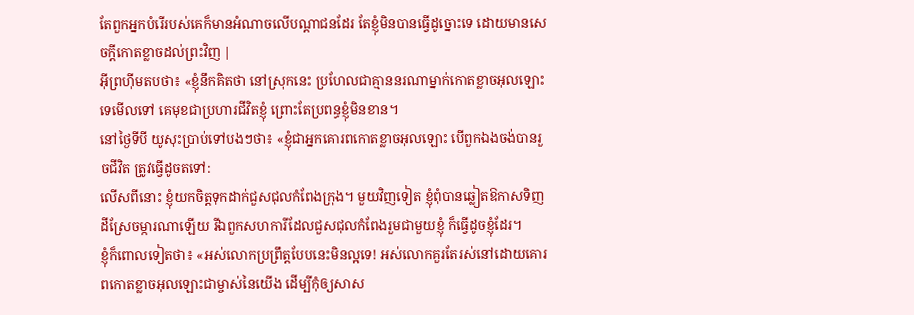តែពួកអ្នកបំរើរបស់គេក៏មានអំណាចលើបណ្តាជនដែរ តែខ្ញុំមិនបានធ្វើដូច្នោះទេ ដោយមានសេចក្ដីកោតខ្លាចដល់ព្រះវិញ |
អ៊ីព្រហ៊ីមតបថា៖ «ខ្ញុំនឹកគិតថា នៅស្រុកនេះ ប្រហែលជាគ្មាននរណាម្នាក់កោតខ្លាចអុលឡោះទេមើលទៅ គេមុខជាប្រហារជីវិតខ្ញុំ ព្រោះតែប្រពន្ធខ្ញុំមិនខាន។
នៅថ្ងៃទីបី យូសុះប្រាប់ទៅបងៗថា៖ «ខ្ញុំជាអ្នកគោរពកោតខ្លាចអុលឡោះ បើពួកឯងចង់បានរួចជីវិត ត្រូវធ្វើដូចតទៅ:
លើសពីនោះ ខ្ញុំយកចិត្តទុកដាក់ជួសជុលកំពែងក្រុង។ មួយវិញទៀត ខ្ញុំពុំបានឆ្លៀតឱកាសទិញដីស្រែចម្ការណាឡើយ រីឯពួកសហការីដែលជួសជុលកំពែងរួមជាមួយខ្ញុំ ក៏ធ្វើដូចខ្ញុំដែរ។
ខ្ញុំក៏ពោលទៀតថា៖ «អស់លោកប្រព្រឹត្តបែបនេះមិនល្អទេ! អស់លោកគួរតែរស់នៅដោយគោរពកោតខ្លាចអុលឡោះជាម្ចាស់នៃយើង ដើម្បីកុំឲ្យសាស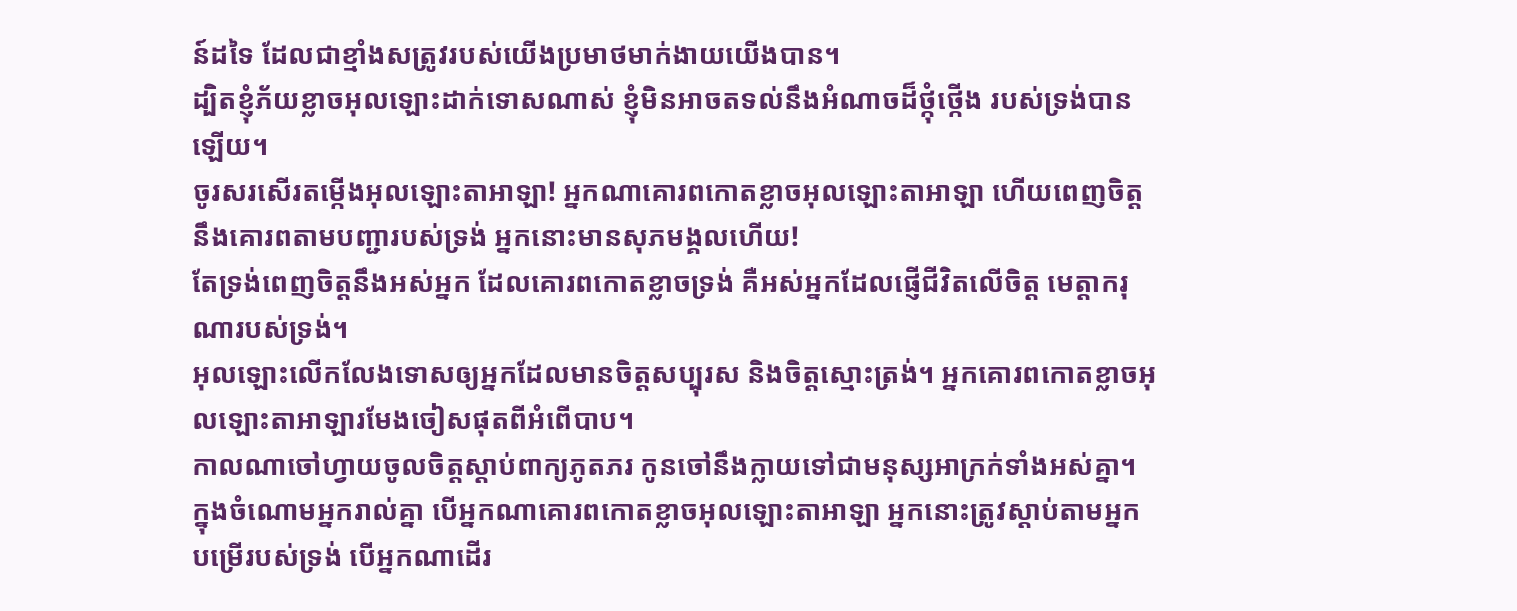ន៍ដទៃ ដែលជាខ្មាំងសត្រូវរបស់យើងប្រមាថមាក់ងាយយើងបាន។
ដ្បិតខ្ញុំភ័យខ្លាចអុលឡោះដាក់ទោសណាស់ ខ្ញុំមិនអាចតទល់នឹងអំណាចដ៏ថ្កុំថ្កើង របស់ទ្រង់បានឡើយ។
ចូរសរសើរតម្កើងអុលឡោះតាអាឡា! អ្នកណាគោរពកោតខ្លាចអុលឡោះតាអាឡា ហើយពេញចិត្តនឹងគោរពតាមបញ្ជារបស់ទ្រង់ អ្នកនោះមានសុភមង្គលហើយ!
តែទ្រង់ពេញចិត្តនឹងអស់អ្នក ដែលគោរពកោតខ្លាចទ្រង់ គឺអស់អ្នកដែលផ្ញើជីវិតលើចិត្ត មេត្តាករុណារបស់ទ្រង់។
អុលឡោះលើកលែងទោសឲ្យអ្នកដែលមានចិត្តសប្បុរស និងចិត្តស្មោះត្រង់។ អ្នកគោរពកោតខ្លាចអុលឡោះតាអាឡារមែងចៀសផុតពីអំពើបាប។
កាលណាចៅហ្វាយចូលចិត្តស្ដាប់ពាក្យភូតភរ កូនចៅនឹងក្លាយទៅជាមនុស្សអាក្រក់ទាំងអស់គ្នា។
ក្នុងចំណោមអ្នករាល់គ្នា បើអ្នកណាគោរពកោតខ្លាចអុលឡោះតាអាឡា អ្នកនោះត្រូវស្ដាប់តាមអ្នកបម្រើរបស់ទ្រង់ បើអ្នកណាដើរ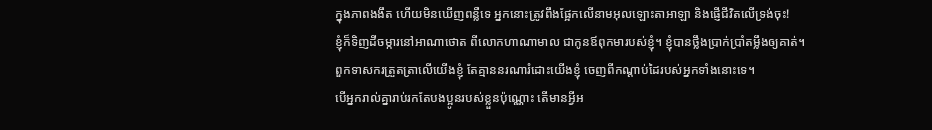ក្នុងភាពងងឹត ហើយមិនឃើញពន្លឺទេ អ្នកនោះត្រូវពឹងផ្អែកលើនាមអុលឡោះតាអាឡា និងផ្ញើជីវិតលើទ្រង់ចុះ!
ខ្ញុំក៏ទិញដីចម្ការនៅអាណាថោត ពីលោកហាណាមាល ជាកូនឪពុកមារបស់ខ្ញុំ។ ខ្ញុំបានថ្លឹងប្រាក់ប្រាំតម្លឹងឲ្យគាត់។
ពួកទាសករត្រួតត្រាលើយើងខ្ញុំ តែគ្មាននរណារំដោះយើងខ្ញុំ ចេញពីកណ្ដាប់ដៃរបស់អ្នកទាំងនោះទេ។
បើអ្នករាល់គ្នារាប់រកតែបងប្អូនរបស់ខ្លួនប៉ុណ្ណោះ តើមានអ្វីអ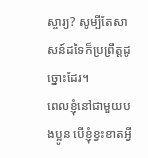ស្ចារ្យ? សូម្បីតែសាសន៍ដទៃក៏ប្រព្រឹត្ដដូច្នោះដែរ។
ពេលខ្ញុំនៅជាមួយបងប្អូន បើខ្ញុំខ្វះខាតអ្វី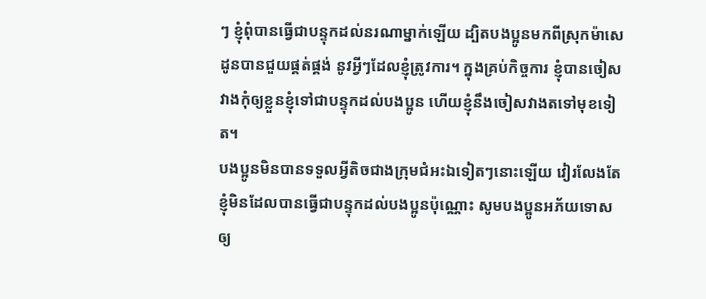ៗ ខ្ញុំពុំបានធ្វើជាបន្ទុកដល់នរណាម្នាក់ឡើយ ដ្បិតបងប្អូនមកពីស្រុកម៉ាសេដូនបានជួយផ្គត់ផ្គង់ នូវអ្វីៗដែលខ្ញុំត្រូវការ។ ក្នុងគ្រប់កិច្ចការ ខ្ញុំបានចៀសវាងកុំឲ្យខ្លួនខ្ញុំទៅជាបន្ទុកដល់បងប្អូន ហើយខ្ញុំនឹងចៀសវាងតទៅមុខទៀត។
បងប្អូនមិនបានទទួលអ្វីតិចជាងក្រុមជំអះឯទៀតៗនោះឡើយ វៀរលែងតែខ្ញុំមិនដែលបានធ្វើជាបន្ទុកដល់បងប្អូនប៉ុណ្ណោះ សូមបងប្អូនអភ័យទោសឲ្យ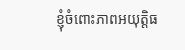ខ្ញុំចំពោះភាពអយុត្ដិធ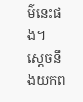ម៌នេះផង។
ស្តេចនឹងយកព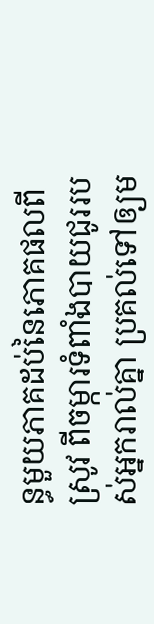ន្ធមួយភាគដប់នៃភោគផលពីស្រូវ ពីចម្ការទំពាំងបាយជូររបស់អ្នករាល់គ្នា ប្រគល់ទៅឲ្យម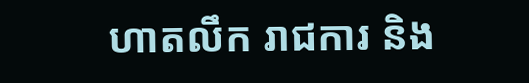ហាតលឹក រាជការ និង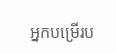អ្នកបម្រើរប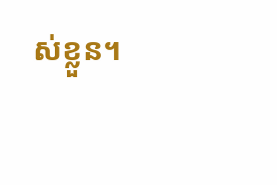ស់ខ្លួន។